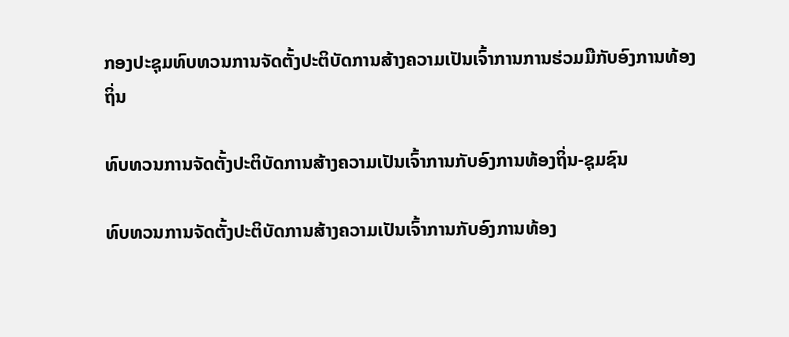ກອງປະຊຸມທົບທວນການຈັດຕັ້ງປະຕິບັດການສ້າງຄວາມເປັນເຈົ້າການການຮ່ວມມືກັບອົງການທ້ອງຖິ່ນ

ທົບທວນການຈັດຕັ້ງປະຕິບັດການສ້າງຄວາມເປັນເຈົ້າການກັບອົງການທ້ອງຖິ່ນ-ຊຸມຊົນ

ທົບທວນການຈັດຕັ້ງປະຕິບັດການສ້າງຄວາມເປັນເຈົ້າການກັບອົງການທ້ອງ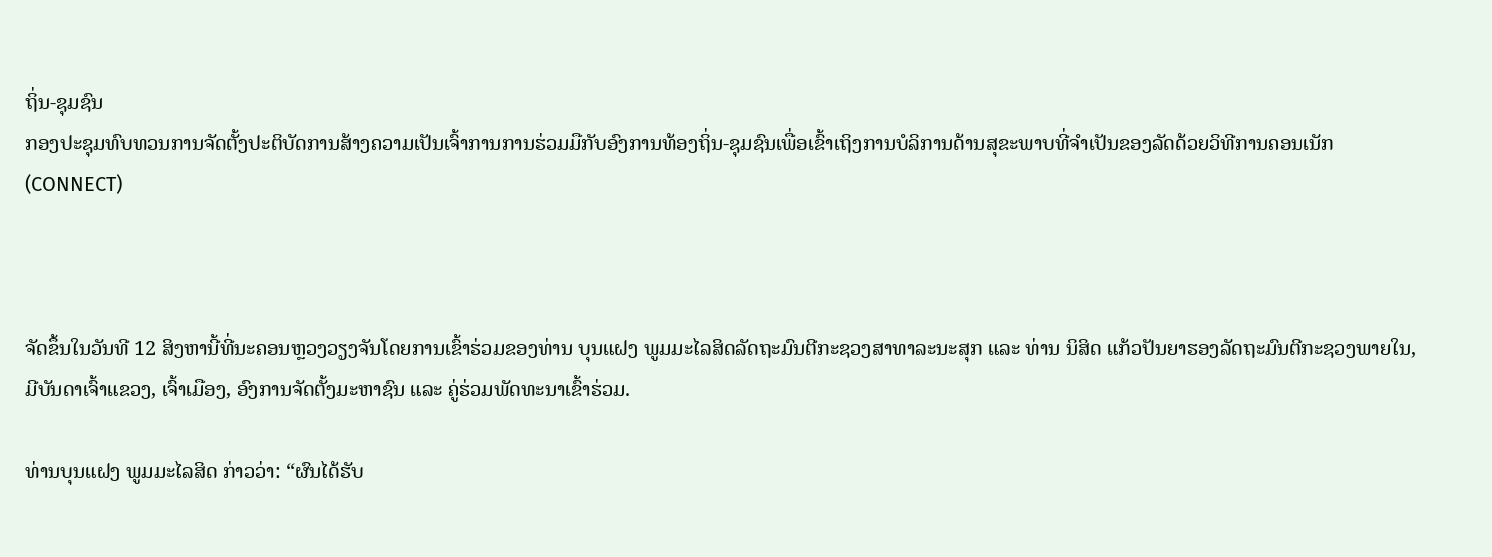ຖິ່ນ-ຊຸມຊົນ
ກອງປະຊຸມທົບທວນການຈັດຕັ້ງປະຕິບັດການສ້າງຄວາມເປັນເຈົ້າການການຮ່ວມມືກັບອົງການທ້ອງຖິ່ນ-ຊຸມຊົນເພື່ອເຂົ້າເຖິງການບໍລິການດ້ານສຸຂະພາບທີ່ຈຳເປັນຂອງລັດດ້ວຍວິທີການຄອນເນັກ(CONNECT)



ຈັດຂຶ້ນໃນວັນທີ 12 ສິງຫານີ້ທີ່ນະຄອນຫຼວງວຽງຈັນໂດຍການເຂົ້າຮ່ວມຂອງທ່ານ ບຸນແຝງ ພູມມະໄລສິດລັດຖະມົນຕີກະຊວງສາທາລະນະສຸກ ແລະ ທ່ານ ນິສິດ ແກ້ວປັນຍາຮອງລັດຖະມົນຕີກະຊວງພາຍໃນ, ມີບັນດາເຈົ້າແຂວງ, ເຈົ້າເມືອງ, ອົງການຈັດຕັ້ງມະຫາຊົນ ແລະ ຄູ່ຮ່ວມພັດທະນາເຂົ້າຮ່ວມ.

ທ່ານບຸນແຝງ ພູມມະໄລສິດ ກ່າວວ່າ: “ຜົນໄດ້ຮັບ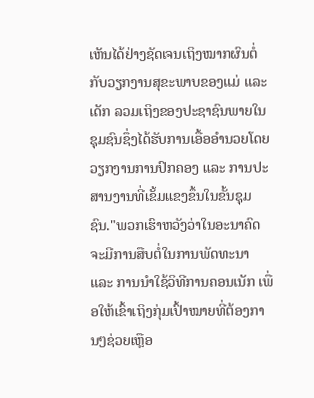ເຫັນໄດ້ຢ່າງຊັດເຈນເຖິງໝາກຜົນຕໍ່ກັບວຽກງານສຸຂະພາບຂອງແມ່ ແລະ ເດັກ ລວມເຖິງຂອງປະຊາຊົນພາຍໃນຊຸມຊົນຊຶ່ງໄດ້ຮັບການເອື້ອອຳນວຍໂດຍວຽກງານການປົກຄອງ ແລະ ການປະສານງານທີ່ເຂັ້ມແຂງຂຶ້ນໃນຂັ້ນຊຸມຊົນ."ພວກເຮົາຫວັງວ່າໃນອະນາຄົດຈະມີການສືບຕໍ່ໃນການພັດທະນາ ແລະ ການນໍາໃຊ້ວິທີການຄອນເນັກ ເພື່ອໃຫ້ເຂົ້າເຖິງກຸ່ມເປົ້າໝາຍທີ່ຕ້ອງການໆຊ່ວຍເຫຼືອ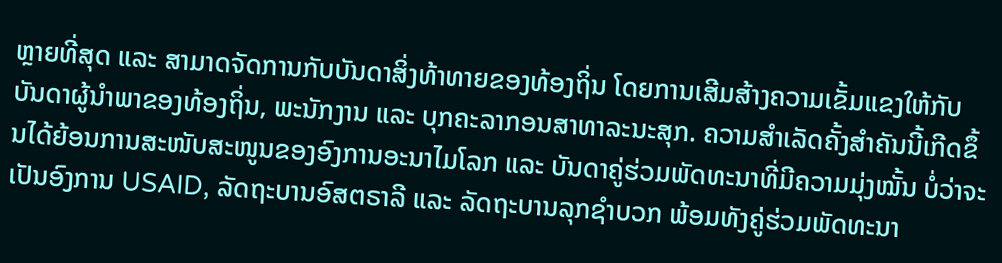ຫຼາຍທີ່ສຸດ ແລະ ສາມາດຈັດການກັບບັນດາສິ່ງທ້າທາຍຂອງທ້ອງຖິ່ນ ໂດຍການເສີມສ້າງຄວາມເຂັ້ມແຂງໃຫ້ກັບບັນດາຜູ້ນໍາພາຂອງທ້ອງຖິ່ນ, ພະນັກງານ ແລະ ບຸກຄະລາກອນສາທາລະນະສຸກ. ຄວາມສໍາເລັດຄັ້ງສໍາຄັນນີ້ເກີດຂຶ້ນໄດ້ຍ້ອນການສະໜັບສະໜູນຂອງອົງການອະນາໄມໂລກ ແລະ ບັນດາຄູ່ຮ່ວມພັດທະນາທີ່ມີຄວາມມຸ່ງໝັ້ນ ບໍ່ວ່າຈະເປັນອົງການ USAID, ລັດຖະບານອົສຕຣາລີ ແລະ ລັດຖະບານລຸກຊຳບວກ ພ້ອມທັງຄູ່ຮ່ວມພັດທະນາ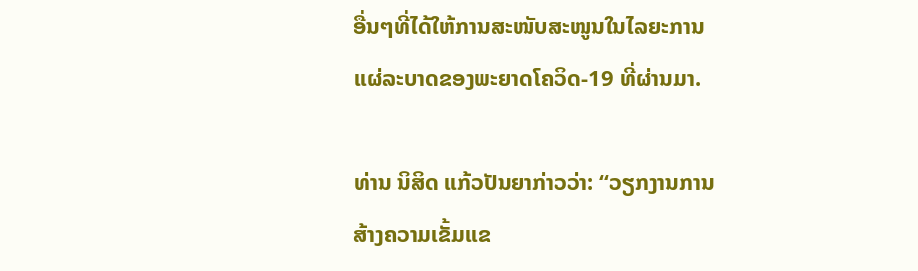ອື່ນໆທີ່ໄດ້ໃຫ້ການສະໜັບສະໜູນໃນໄລຍະການແຜ່ລະບາດຂອງພະຍາດໂຄວິດ-19 ທີ່ຜ່ານມາ.

ທ່ານ ນິສິດ ແກ້ວປັນຍາກ່າວວ່າ: “ວຽກງານການສ້າງຄວາມເຂັ້ມແຂ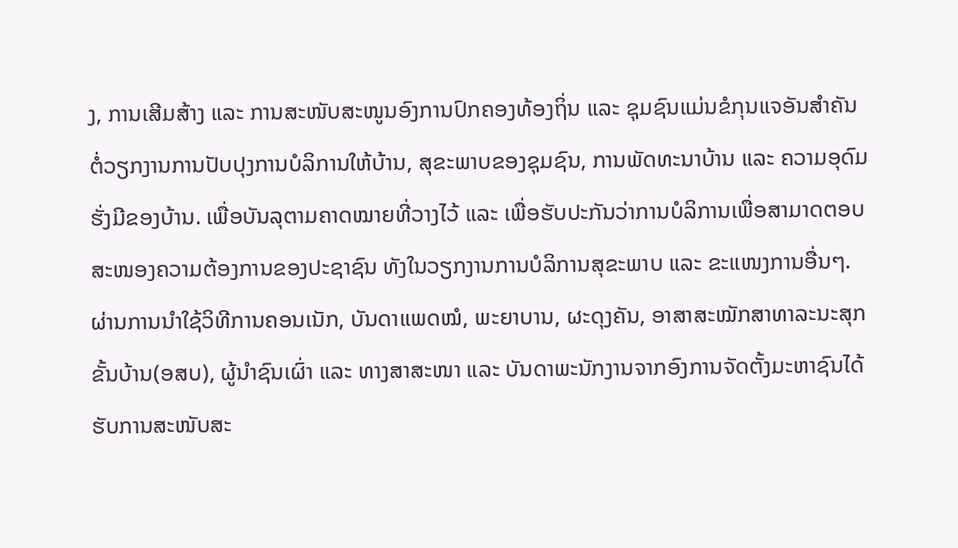ງ, ການເສີມສ້າງ ແລະ ການສະໜັບສະໜູນອົງການປົກຄອງທ້ອງຖິ່ນ ແລະ ຊຸມຊົນແມ່ນຂໍກຸນແຈອັນສໍາຄັນຕໍ່ວຽກງານການປັບປຸງການບໍລິການໃຫ້ບ້ານ, ສຸຂະພາບຂອງຊຸມຊົນ, ການພັດທະນາບ້ານ ແລະ ຄວາມອຸດົມຮັ່ງມີຂອງບ້ານ. ເພື່ອບັນລຸຕາມຄາດໝາຍທີ່ວາງໄວ້ ແລະ ເພື່ອຮັບປະກັນວ່າການບໍລິການເພື່ອສາມາດຕອບສະໜອງຄວາມຕ້ອງການຂອງປະຊາຊົນ ທັງໃນວຽກງານການບໍລິການສຸຂະພາບ ແລະ ຂະແໜງການອື່ນໆ.ຜ່ານການນໍາໃຊ້ວິທີການຄອນເນັກ, ບັນດາແພດໝໍ, ພະຍາບານ, ຜະດຸງຄັນ, ອາສາສະໝັກສາທາລະນະສຸກຂັ້ນບ້ານ(ອສບ), ຜູ້ນໍາຊົນເຜົ່າ ແລະ ທາງສາສະໜາ ແລະ ບັນດາພະນັກງານຈາກອົງການຈັດຕັ້ງມະຫາຊົນໄດ້ຮັບການສະໜັບສະ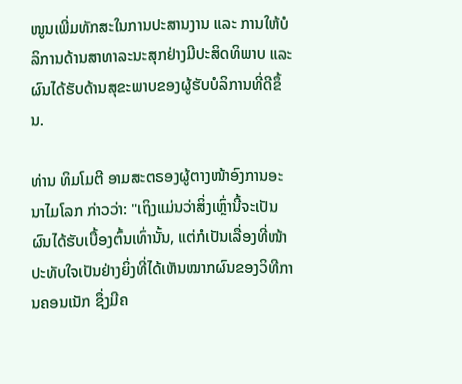ໜູນເພີ່ມທັກສະໃນການປະສານງານ ແລະ ການໃຫ້ບໍລິການດ້ານສາທາລະນະສຸກຢ່າງມີປະສິດທິພາບ ແລະ ຜົນໄດ້ຮັບດ້ານສຸຂະພາບຂອງຜູ້ຮັບບໍລິການທີ່ດີຂຶ້ນ.

ທ່ານ ທິມໂມຕີ ອາມສະຕຣອງຜູ້ຕາງໜ້າອົງການອະນາໄມໂລກ ກ່າວວ່າ: "ເຖິງແມ່ນວ່າສິ່ງເຫຼົ່ານີ້ຈະເປັນຜົນໄດ້ຮັບເບື້ອງຕົ້ນເທົ່ານັ້ນ, ແຕ່ກໍເປັນເລື່ອງທີ່ໜ້າປະທັບໃຈເປັນຢ່າງຍິ່ງທີ່ໄດ້ເຫັນໝາກຜົນຂອງວິທີການຄອນເນັກ ຊຶ່ງມີຄ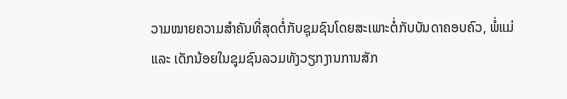ວາມໝາຍຄວາມສໍາຄັນທີ່ສຸດຕໍ່ກັບຊຸມຊົນໂດຍສະເພາະຕໍ່ກັບບັນດາຄອບຄົວ, ພໍ່ແມ່ ແລະ ເດັກນ້ອຍໃນຊຸມຊົນລວມທັງວຽກງານການສັກ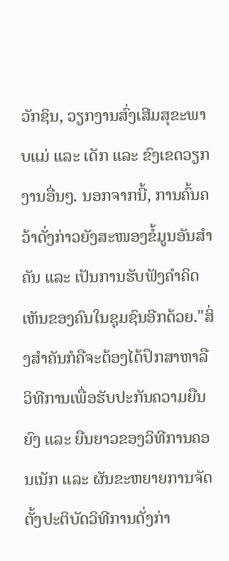ວັກຊິນ, ວຽກງານສົ່ງເສີມສຸຂະພາບແມ່ ແລະ ເດັກ ແລະ ຂົງເຂດວຽກງານອື່ນໆ. ນອກຈາກນີ້, ການຄົ້ນຄວ້າດັ່ງກ່າວຍັງສະໜອງຂໍ້ມູນອັນສຳຄັນ ແລະ ເປັນການຮັບຟັງຄຳຄິດເຫັນຂອງຄົນໃນຊຸມຊົນອີກດ້ວຍ."ສິ່ງສໍາຄັນກໍຄືຈະຕ້ອງໄດ້ປຶກສາຫາລືວິທີການເພື່ອຮັບປະກັນຄວາມຍືນຍົງ ແລະ ຍືນຍາວຂອງວິທີການຄອນເນັກ ແລະ ຜັນຂະຫຍາຍການຈັດຕັ້ງປະຕິບັດວິທີການດັ່ງກ່າ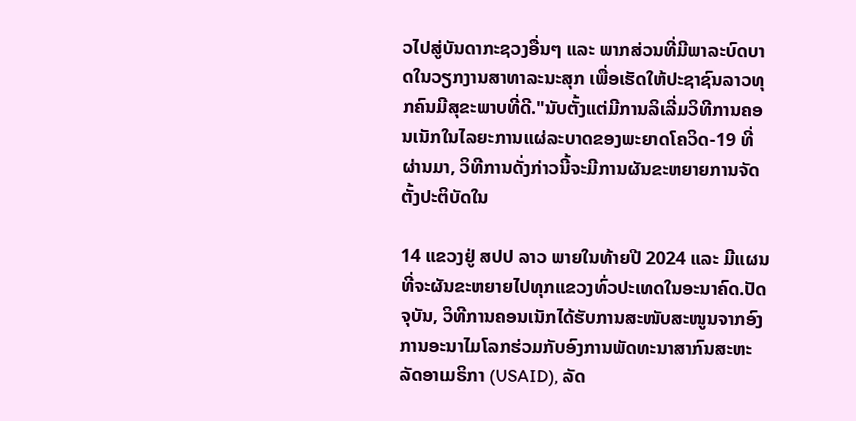ວໄປສູ່ບັນດາກະຊວງອື່ນໆ ແລະ ພາກສ່ວນທີ່ມີພາລະບົດບາດໃນວຽກງານສາທາລະນະສຸກ ເພື່ອເຮັດໃຫ້ປະຊາຊົນລາວທຸກຄົນມີສຸຂະພາບທີ່ດີ."ນັບຕັ້ງແຕ່ມີການລິເລີ່ມວິທີການຄອນເນັກໃນໄລຍະການແຜ່ລະບາດຂອງພະຍາດໂຄວິດ-19 ທີ່ຜ່ານມາ, ວິທີການດັ່ງກ່າວນີ້ຈະມີການຜັນຂະຫຍາຍການຈັດຕັ້ງປະຕິບັດໃນ

14 ແຂວງຢູ່ ສປປ ລາວ ພາຍໃນທ້າຍປີ 2024 ແລະ ມີແຜນທີ່ຈະຜັນຂະຫຍາຍໄປທຸກແຂວງທົ່ວປະເທດໃນອະນາຄົດ.ປັດຈຸບັນ, ວິທີການຄອນເນັກໄດ້ຮັບການສະໜັບສະໜູນຈາກອົງການອະນາໄມໂລກຮ່ວມກັບອົງການພັດທະນາສາກົນສະຫະລັດອາເມຣິກາ (USAID), ລັດ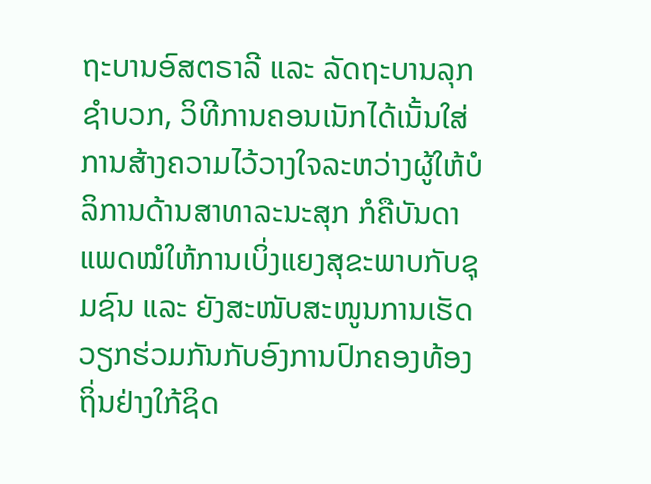ຖະບານອົສຕຣາລີ ແລະ ລັດຖະບານລຸກຊຳບວກ, ວິທີການຄອນເນັກໄດ້ເນັ້ນໃສ່ການສ້າງຄວາມໄວ້ວາງໃຈລະຫວ່າງຜູ້ໃຫ້ບໍລິການດ້ານສາທາລະນະສຸກ ກໍຄືບັນດາແພດໝໍໃຫ້ການເບິ່ງແຍງສຸຂະພາບກັບຊຸມຊົນ ແລະ ຍັງສະໜັບສະໜູນການເຮັດວຽກຮ່ວມກັນກັບອົງການປົກຄອງທ້ອງຖິ່ນຢ່າງໃກ້ຊິດ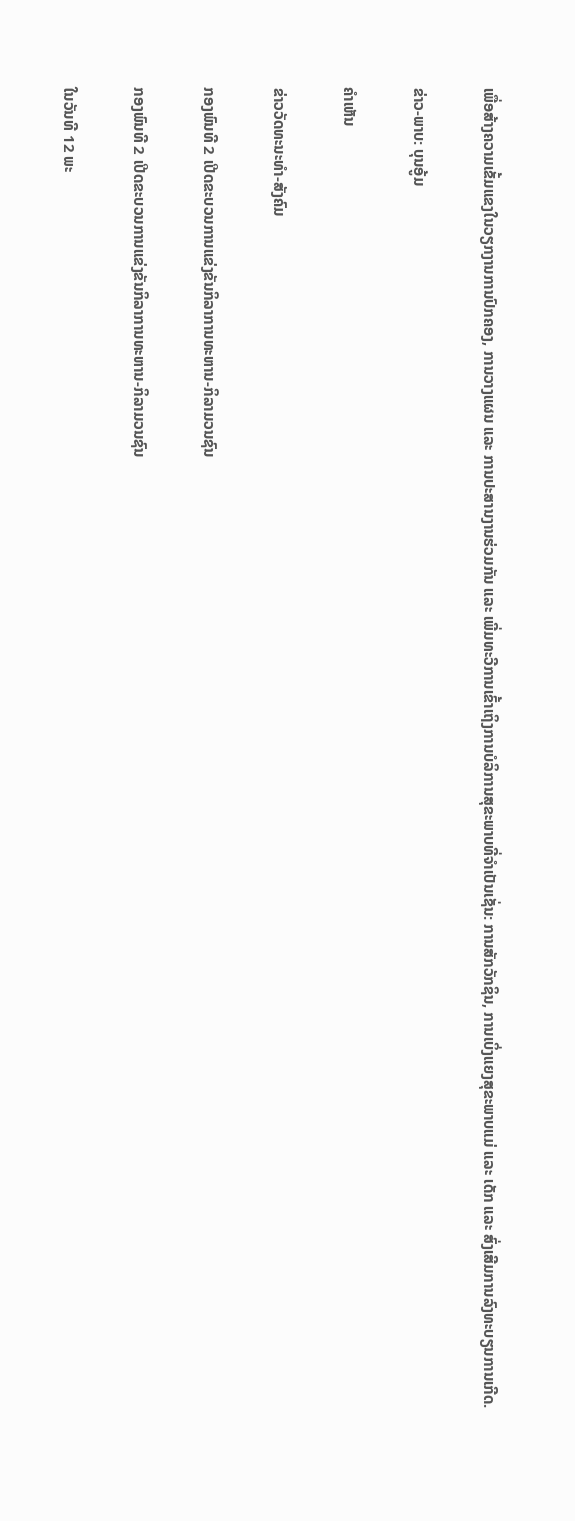ເພື່ອສ້າງຄວາມເຂັ້ມແຂງໃນວຽກງານການປົກຄອງ, ການວາງແຜນ ແລະ ການປະສານງານຮ່ວມກັນ ແລະ ເພີ່ມທະວີການເຂົ້າເຖິງການບໍລິການສຸຂະພາບທີ່ຈຳເປັນເຊັ່ນ: ການສັກວັກຊິນ, ການເບິ່ງແຍງສຸຂະພາບແມ່ ແລະ ເດັກ ແລະ ສົ່ງເສີມການລົງທະບຽນການເກີດ.

ຂ່າວ-ພາບ: ບຸນອູ້ມ

ຄໍາເຫັນ

ຂ່າວວັດທະນະທຳ-ສັງຄົມ

ກອງພົນທີ 2 ເປີດຂະບວນການແຂ່ງຂັນກິລາການທະຫານ-ກິລາມວນຊົນ

ກອງພົນທີ 2 ເປີດຂະບວນການແຂ່ງຂັນກິລາການທະຫານ-ກິລາມວນຊົນ

ໃນວັນທີ 12 ພະ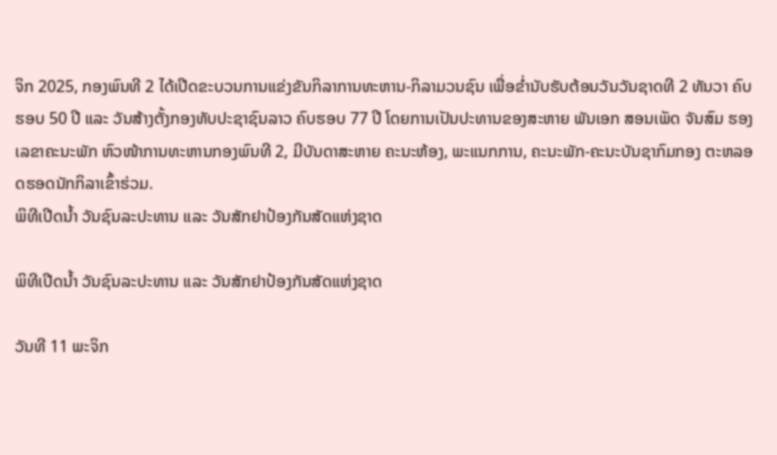ຈິກ 2025, ກອງພົນທີ 2 ໄດ້ເປີດຂະບວນການແຂ່ງຂັນກິລາການທະຫານ-ກິລາມວນຊົນ ເພື່ອຂໍ່ານັບຮັບຕ້ອນວັນວັນຊາດທີ 2 ທັນວາ ຄົບຮອບ 50 ປີ ແລະ ວັນສ້າງຕັ້ງກອງທັບປະຊາຊົນລາວ ຄົບຮອບ 77 ປີ ໂດຍການເປັນປະທານຂອງສະຫາຍ ພັນເອກ ສອນເພັດ ຈັນສົມ ຮອງເລຂາຄະນະພັກ ຫົວໜ້າການທະຫານກອງພົນທີ 2, ມີບັນດາສະຫາຍ ຄະນະຫ້ອງ, ພະແນກການ, ຄະນະພັກ-ຄະນະບັນຊາກົມກອງ ຕະຫລອດຮອດນັກກິລາເຂົ້າຮ່ວມ.
ພິທີເປີດນໍ້າ ວັນຊົນລະປະທານ ແລະ ວັນສັກຢາປ້ອງກັນສັດແຫ່ງຊາດ

ພິທີເປີດນໍ້າ ວັນຊົນລະປະທານ ແລະ ວັນສັກຢາປ້ອງກັນສັດແຫ່ງຊາດ

ວັນທີ 11 ພະຈິກ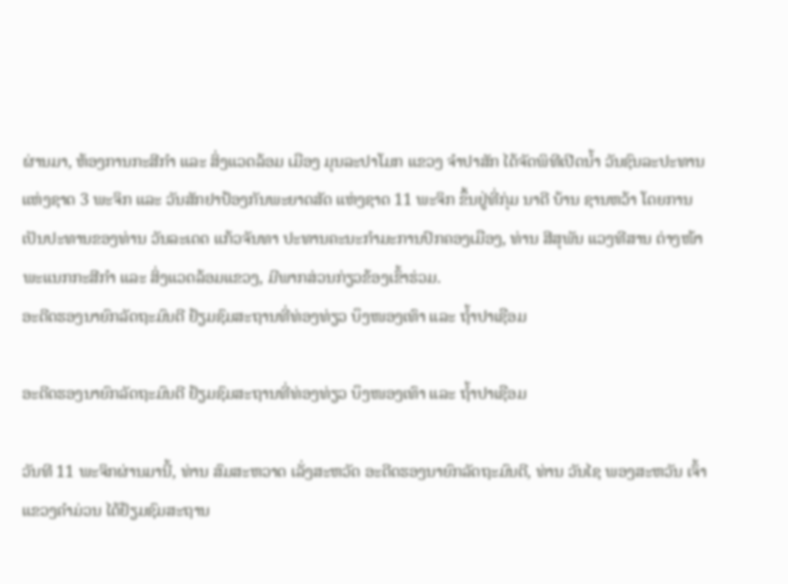ຜ່ານມາ, ຫ້ອງການກະສີກຳ ແລະ ສິ່ງແວດລ້ອມ ເມືອງ ມຸນລະປາໂມກ ແຂວງ ຈຳປາສັກ ໄດ້ຈັດພິທີເປີດນໍ້າ ວັນຊົນລະປະທານແຫ່ງຊາດ 3 ພະຈິກ ແລະ ວັນສັກຢາປ້ອງກັນພະຍາດສັດ ແຫ່ງຊາດ 11 ພະຈິກ ຂຶ້ນຢູ່ທີ່ກຸ່ມ ນາດີ ບ້ານ ຊານຫວ້າ ໂດຍການເປັນປະທານຂອງທ່ານ ວັນລະເດດ ແກ້ວຈັນທາ ປະທານຄະນະກຳມະການປົກຄອງເມືອງ, ທ່ານ ສີສຸພັນ ແວງທີສານ ຕ່າງໜ້າພະແນກກະສີກຳ ແລະ ສິ່ງແວດລ້ອມແຂວງ, ມີພາກສ່ວນກ່ຽວຂ້ອງເຂົ້າຮ່ວມ.
ອະດີດຮອງນາຍົກລັດຖະມົນຕີ ຢ້ຽມຊົມສະຖານທີ່ທ່ອງທ່ຽວ ບຶງໜອງເທົາ ແລະ ຖໍ້າປາເຊືອມ

ອະດີດຮອງນາຍົກລັດຖະມົນຕີ ຢ້ຽມຊົມສະຖານທີ່ທ່ອງທ່ຽວ ບຶງໜອງເທົາ ແລະ ຖໍ້າປາເຊືອມ

ວັນທີ 11 ພະຈິກຜ່ານມານີ້, ທ່ານ ສົມສະຫວາດ ເລັ່ງສະຫວັດ ອະດີດຮອງນາຍົກລັດຖະມົນຕີ, ທ່ານ ວັນໄຊ ພອງສະຫວັນ ເຈົ້າແຂວງຄໍາມ່ວນ ໄດ້ຢ້ຽມຊົມສະຖານ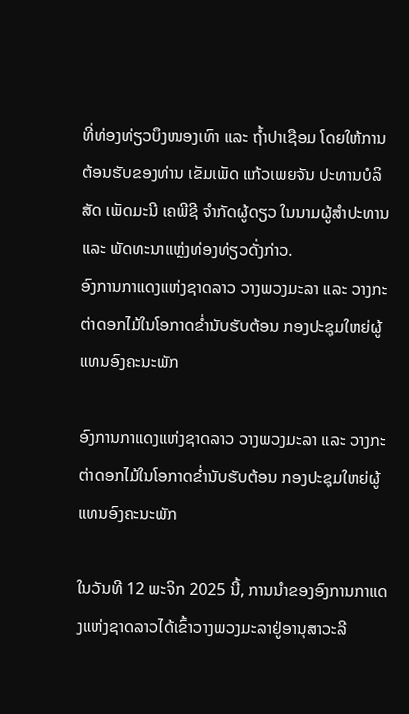ທີ່ທ່ອງທ່ຽວບຶງໜອງເທົາ ແລະ ຖໍ້າປາເຊືອມ ໂດຍໃຫ້ການຕ້ອນຮັບຂອງທ່ານ ເຂັມເພັດ ແກ້ວເພຍຈັນ ປະທານບໍລິສັດ ເພັດມະນີ ເຄພີຊີ ຈໍາກັດຜູ້ດຽວ ໃນນາມຜູ້ສໍາປະທານ ແລະ ພັດທະນາແຫຼ່ງທ່ອງທ່ຽວດັ່ງກ່າວ.
ອົງການກາແດງແຫ່ງຊາດລາວ ວາງພວງມະລາ ແລະ ວາງກະຕ່າດອກໄມ້ໃນໂອກາດຂໍ່ານັບຮັບຕ້ອນ ກອງປະຊຸມໃຫຍ່ຜູ້ແທນອົງຄະນະພັກ

ອົງການກາແດງແຫ່ງຊາດລາວ ວາງພວງມະລາ ແລະ ວາງກະຕ່າດອກໄມ້ໃນໂອກາດຂໍ່ານັບຮັບຕ້ອນ ກອງປະຊຸມໃຫຍ່ຜູ້ແທນອົງຄະນະພັກ

ໃນວັນທີ 12 ພະຈິກ 2025 ນີ້, ການນໍາຂອງອົງການກາແດງແຫ່ງຊາດລາວໄດ້ເຂົ້າວາງພວງມະລາຢູ່ອານຸສາວະລີ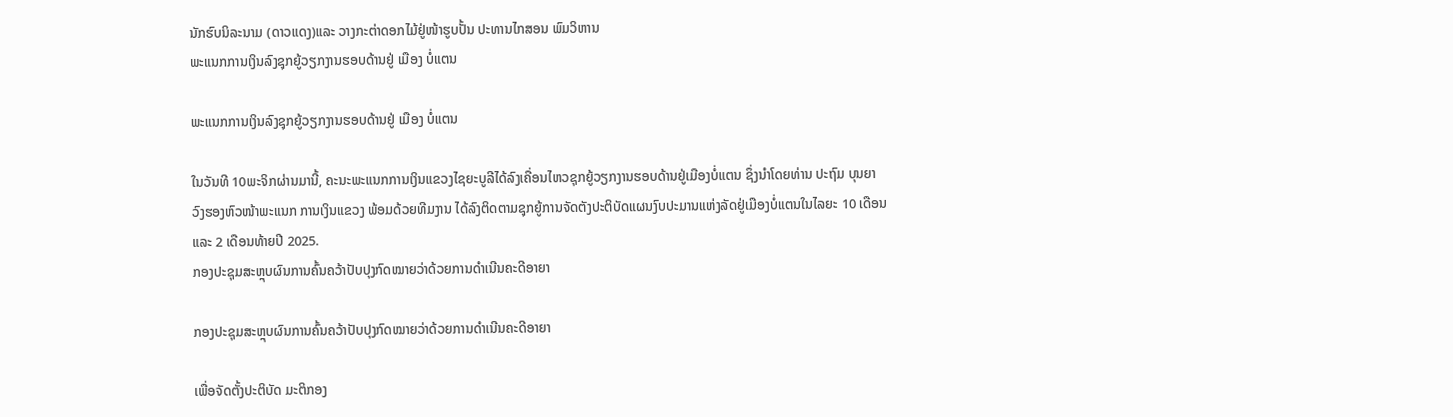ນັກຮົບນິລະນາມ (ດາວແດງ)ແລະ ວາງກະຕ່າດອກໄມ້ຢູ່ໜ້າຮູບປັ້ນ ປະທານໄກສອນ ພົມວິຫານ
ພະແນກການເງິນລົງຊຸກຍູ້ວຽກງານຮອບດ້ານຢູ່ ເມືອງ ບໍ່ແຕນ

ພະແນກການເງິນລົງຊຸກຍູ້ວຽກງານຮອບດ້ານຢູ່ ເມືອງ ບໍ່ແຕນ

ໃນວັນທີ 10ພະຈິກຜ່ານມານີ້, ຄະນະພະແນກການເງິນແຂວງໄຊຍະບູລີໄດ້ລົງເຄື່ອນໄຫວຊຸກຍູ້ວຽກງານຮອບດ້ານຢູ່ເມືອງບໍ່ແຕນ ຊຶ່ງນຳໂດຍທ່ານ ປະຖົມ ບຸນຍາວົງຮອງຫົວໜ້າພະແນກ ການເງິນແຂວງ ພ້ອມດ້ວຍທີມງານ ໄດ້ລົງຕິດຕາມຊຸກຍູ້ການຈັດຕັງປະຕິບັດແຜນງົບປະມານແຫ່ງລັດຢູ່ເມືອງບໍ່ແຕນໃນໄລຍະ 10 ເດືອນ ແລະ 2 ເດືອນທ້າຍປີ 2025.
ກອງປະຊຸມສະຫຼຸບຜົນການຄົ້ນຄວ້າປັບປຸງກົດໝາຍວ່າດ້ວຍການດໍາເນີນຄະດີອາຍາ

ກອງປະຊຸມສະຫຼຸບຜົນການຄົ້ນຄວ້າປັບປຸງກົດໝາຍວ່າດ້ວຍການດໍາເນີນຄະດີອາຍາ

ເພື່ອຈັດຕັ້ງປະຕິບັດ ມະຕິກອງ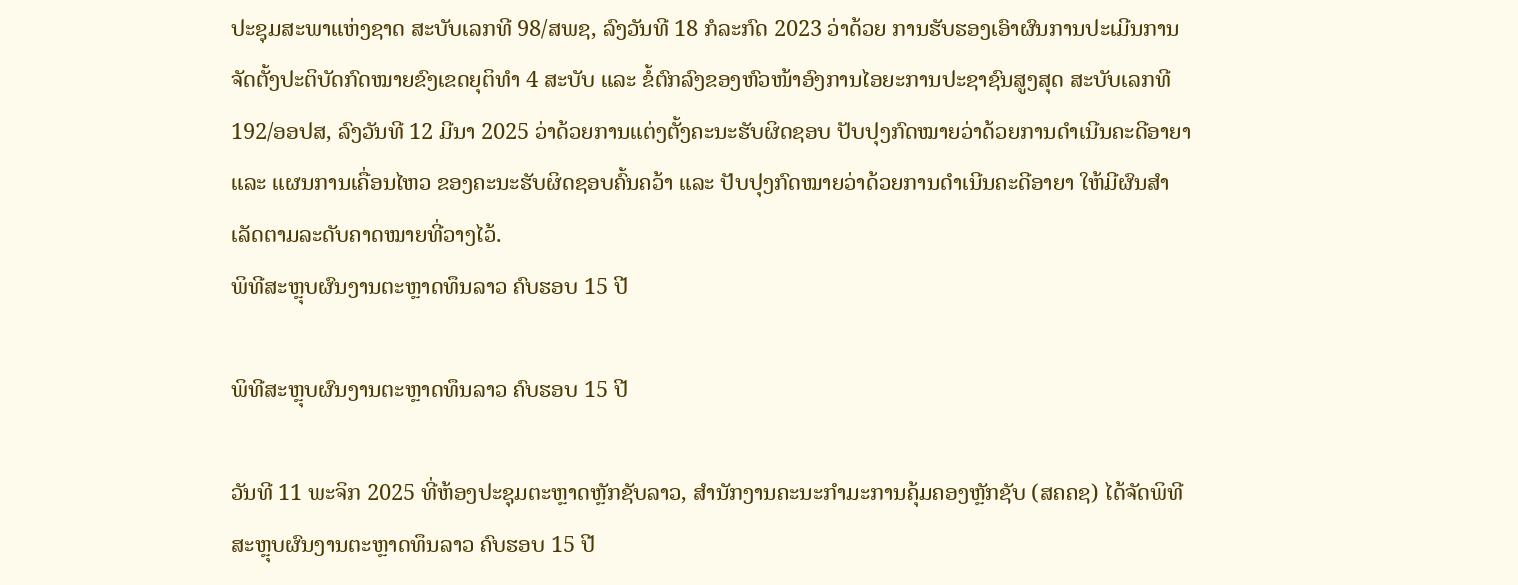ປະຊຸມສະພາແຫ່ງຊາດ ສະບັບເລກທີ 98/ສພຊ, ລົງວັນທີ 18 ກໍລະກົດ 2023 ວ່າດ້ວຍ ການຮັບຮອງເອົາຜົນການປະເມີນການຈັດຕັ້ງປະຕິບັດກົດໝາຍຂົງເຂດຍຸຕິທໍາ 4 ສະບັບ ແລະ ຂໍ້ຕົກລົງຂອງຫົວໜ້າອົງການໄອຍະການປະຊາຊົນສູງສຸດ ສະບັບເລກທີ 192/ອອປສ, ລົງວັນທີ 12 ມີນາ 2025 ວ່າດ້ວຍການແຕ່ງຕັ້ງຄະນະຮັບຜິດຊອບ ປັບປຸງກົດໝາຍວ່າດ້ວຍການດໍາເນີນຄະດີອາຍາ ແລະ ແຜນການເຄື່ອນໄຫວ ຂອງຄະນະຮັບຜິດຊອບຄົ້ນຄວ້າ ແລະ ປັບປຸງກົດໝາຍວ່າດ້ວຍການດໍາເນີນຄະດີອາຍາ ໃຫ້ມີຜົນສໍາເລັດຕາມລະດັບຄາດໝາຍທີ່ວາງໄວ້.
ພິທີສະຫຼຸບຜົນງານຕະຫຼາດທຶນລາວ ຄົບຮອບ 15 ປີ

ພິທີສະຫຼຸບຜົນງານຕະຫຼາດທຶນລາວ ຄົບຮອບ 15 ປີ

ວັນທີ 11 ພະຈິກ 2025 ທີ່ຫ້ອງປະຊຸມຕະຫຼາດຫຼັກຊັບລາວ, ສຳນັກງານຄະນະກຳມະການຄຸ້ມຄອງຫຼັກຊັບ (ສຄຄຊ) ໄດ້ຈັດພິທີສະຫຼຸບຜົນງານຕະຫຼາດທຶນລາວ ຄົບຮອບ 15 ປີ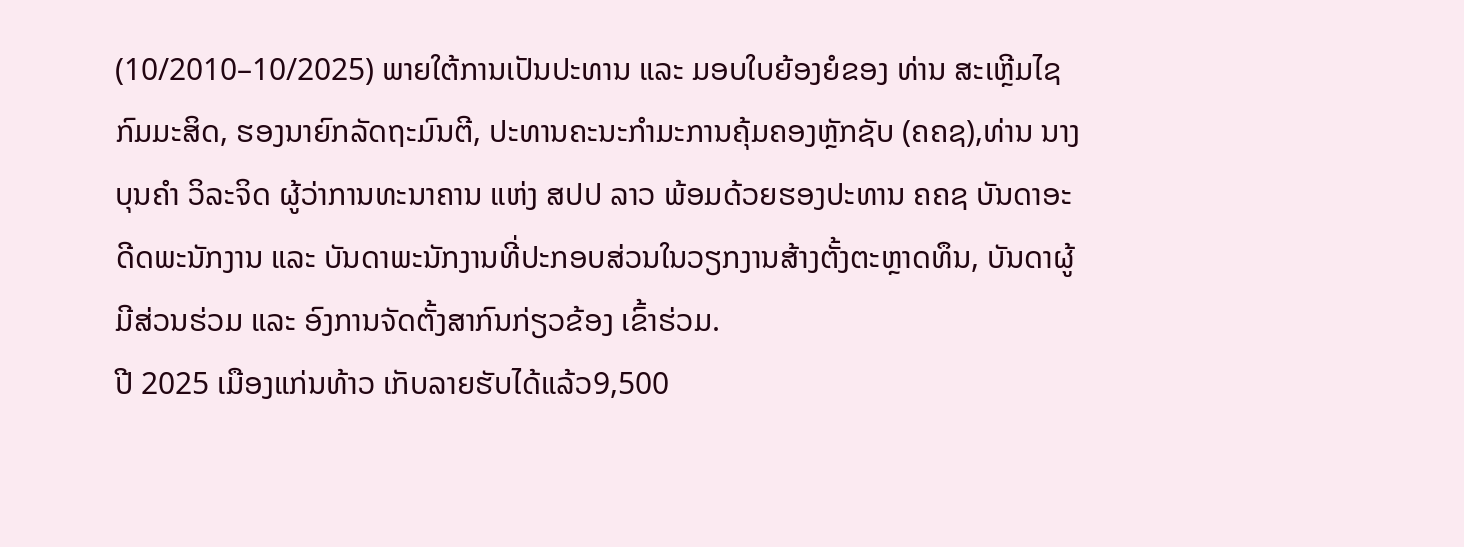(10/2010–10/2025) ພາຍໃຕ້ການເປັນປະທານ ແລະ ມອບໃບຍ້ອງຍໍຂອງ ທ່ານ ສະເຫຼີມໄຊ ກົມມະສິດ, ຮອງນາຍົກລັດຖະມົນຕີ, ປະທານຄະນະກຳມະການຄຸ້ມຄອງຫຼັກຊັບ (ຄຄຊ),ທ່ານ ນາງ ບຸນຄຳ ວິລະຈິດ ຜູ້ວ່າການທະນາຄານ ແຫ່ງ ສປປ ລາວ ພ້ອມດ້ວຍຮອງປະທານ ຄຄຊ ບັນດາອະດີດພະນັກງານ ແລະ ບັນດາພະນັກງານທີ່ປະກອບສ່ວນໃນວຽກງານສ້າງຕັ້ງຕະຫຼາດທຶນ, ບັນດາຜູ້ມີສ່ວນຮ່ວມ ແລະ ອົງການຈັດຕັ້ງສາກົນກ່ຽວຂ້ອງ ເຂົ້າຮ່ວມ.
ປີ 2025 ເມືອງແກ່ນທ້າວ ເກັບລາຍຮັບໄດ້ແລ້ວ9,500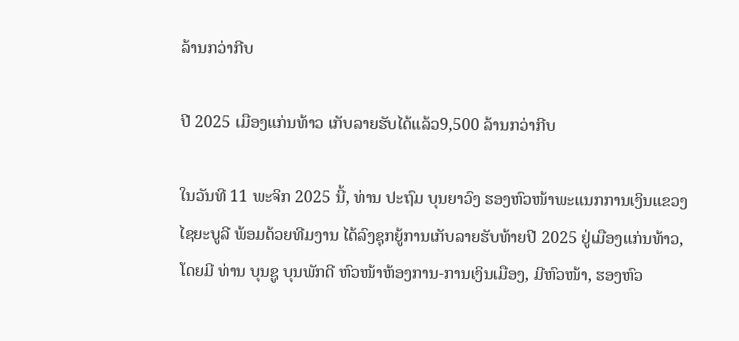ລ້ານກວ່າກີບ

ປີ 2025 ເມືອງແກ່ນທ້າວ ເກັບລາຍຮັບໄດ້ແລ້ວ9,500 ລ້ານກວ່າກີບ

ໃນວັນທີ 11 ພະຈິກ 2025 ນີ້, ທ່ານ ປະຖົມ ບຸນຍາວົງ ຮອງຫົວໜ້າພະແນກການເງິນແຂວງໄຊຍະບູລີ ພ້ອມດ້ວຍທີມງານ ໄດ້ລົງຊຸກຍູ້ການເກັບລາຍຮັບທ້າຍປີ 2025 ຢູ່ເມືອງແກ່ນທ້າວ, ໂດຍມີ ທ່ານ ບຸນຊູ ບຸນພັກດີ ຫົວໜ້າຫ້ອງການ-ການເງິນເມືອງ, ມີຫົວໜ້າ, ຮອງຫົວ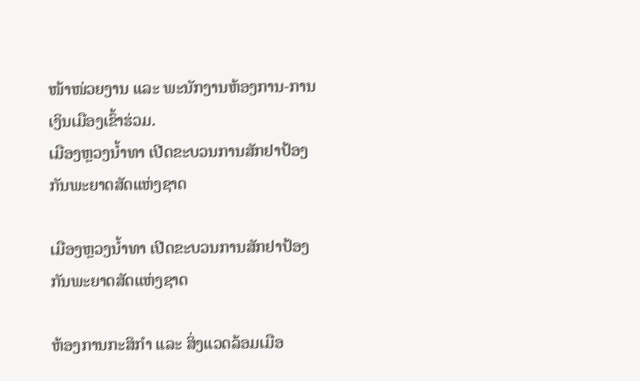ໜ້າໜ່ວຍງານ ແລະ ພະນັກງານຫ້ອງການ-ການເງິນເມືອງເຂົ້າຮ່ວມ.
ເມືອງຫຼວງນໍ້າທາ ເປີດຂະບວນການສັກຢາປ້ອງກັນພະຍາດສັດແຫ່ງຊາດ

ເມືອງຫຼວງນໍ້າທາ ເປີດຂະບວນການສັກຢາປ້ອງກັນພະຍາດສັດແຫ່ງຊາດ

ຫ້ອງການກະສິກຳ ແລະ ສິ່ງແວດລ້ອມເມືອ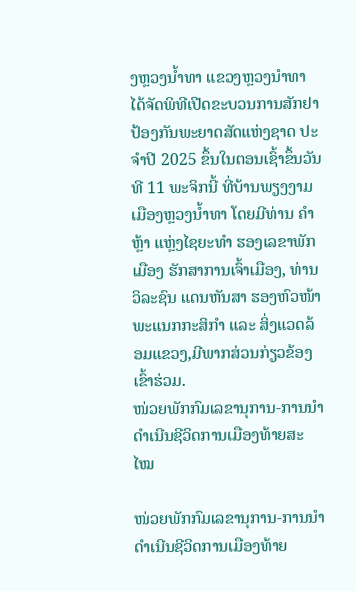ງຫຼວງນໍ້າທາ ແຂວງຫຼວງນໍາທາ ໄດ້ຈັດພິທີເປີດຂະບວນການສັກຢາປ້ອງກັນພະຍາດສັດແຫ່ງຊາດ ປະຈຳປີ 2025 ຂຶ້ນໃນຕອນເຊົ້າຂຶ້ນວັນທີ 11 ພະຈິກນີ້ ທີ່ບ້ານພຽງງາມ ເມືອງຫຼວງນໍ້າທາ ໂດຍມີທ່ານ ຄໍາຫຼ້າ ແຫຼ່ງໄຊຍະທໍາ ຮອງເລຂາພັກເມືອງ ຮັກສາການເຈົ້າເມືອງ, ທ່ານ ວິລະຊົນ ແດນຫັນສາ ຮອງຫົວໜ້າພະແນກກະສິກໍາ ແລະ ສິ່ງແວດລ້ອມແຂວງ,ມີພາກສ່ວນກ່ຽວຂ້ອງເຂົ້າຮ່ວມ.
ໜ່ວຍພັກກົມເລຂານຸການ-ການນຳ ດໍາເນີນຊີວິດການເມືອງທ້າຍສະໄໝ

ໜ່ວຍພັກກົມເລຂານຸການ-ການນຳ ດໍາເນີນຊີວິດການເມືອງທ້າຍ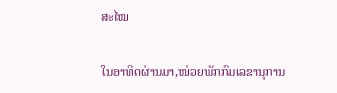ສະໄໝ

ໃນອາທິດຜ່ານມາ,ໜ່ວຍພັກກົມເລຂານຸການ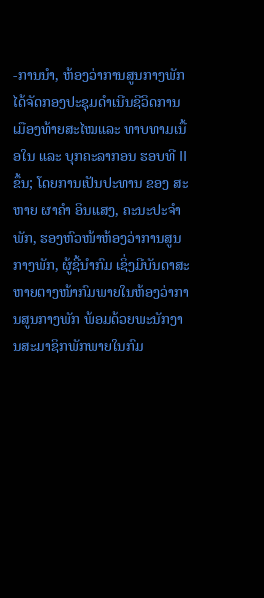-ການນຳ, ຫ້ອງວ່າການສູນກາງພັກ ໄດ້ຈັດກອງປະຊຸມດໍາເນີນຊີວິດການເມືອງທ້າຍສະໄໝແລະ ທາບທາມເນື້ອໃນ ແລະ ບຸກຄະລາກອນ ຮອບທີ II ຂຶ້ນ; ໂດຍການເປັນປະທານ ຂອງ ສະຫາຍ ຜາຄໍາ ອິນແສງ, ຄະນະປະຈຳພັກ, ຮອງຫົວໜ້າຫ້ອງວ່າການສູນກາງພັກ, ຜູ້ຊີ້ນໍາກົມ ເຊິ່ງມີບັນດາສະຫາຍຕາງໜ້າກົມພາຍໃນຫ້ອງວ່າການສູນກາງພັກ ພ້ອມດ້ວຍພະນັກງານສະມາຊິກພັກພາຍໃນກົມ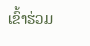ເຂົ້າຮ່ວມ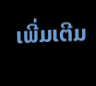ເພີ່ມເຕີມ